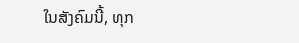ໃນສັງຄົມນີ້, ທຸກ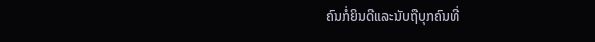ຄົນກໍ່ຍິນດີແລະນັບຖືບຸກຄົນທີ່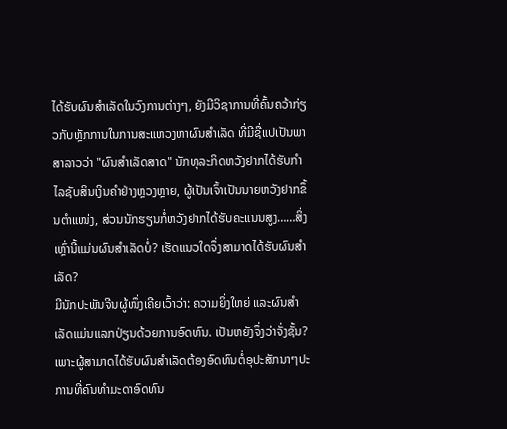ໄດ້ຮັບຜົນສຳເລັດໃນວົງການຕ່າງໆ, ຍັງມີວິຊາການທີ່ຄົ້ນຄວ້າກ່ຽວກັບຫຼັກການໃນການສະແຫວງຫາຜົນສຳເລັດ ທີ່ມີຊື່ແປເປັນພາສາລາວວ່າ "ຜົນສຳເລັດສາດ" ນັກທຸລະກິດຫວັງຢາກໄດ້ຮັບກຳໄລຊັບສິນເງິນຄຳຢ່າງຫຼວງຫຼາຍ, ຜູ້ເປັນເຈົ້າເປັນນາຍຫວັງຢາກຂຶ້ນຕຳແໜ່ງ, ສ່ວນນັກຮຽນກໍ່ຫວັງຢາກໄດ້ຮັບຄະແນນສູງ……ສິ່ງເຫຼົ່ານີ້ແມ່ນຜົນສຳເລັດບໍ່? ເຮັດແນວໃດຈຶ່ງສາມາດໄດ້ຮັບຜົນສຳເລັດ?
ມີນັກປະພັນຈີນຜູ້ໜຶ່ງເຄີຍເວົ້າວ່າ: ຄວາມຍິ່ງໃຫຍ່ ແລະຜົນສຳເລັດແມ່ນແລກປ່ຽນດ້ວຍການອົດທົນ. ເປັນຫຍັງຈຶ່ງວ່າຈັ່ງຊັ້ນ? ເພາະຜູ້ສາມາດໄດ້ຮັບຜົນສຳເລັດຕ້ອງອົດທົນຕໍ່ອຸປະສັກນາໆປະການທີ່ຄົນທຳມະດາອົດທົນ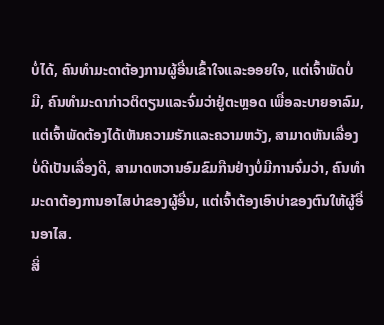ບໍ່ໄດ້, ຄົນທຳມະດາຕ້ອງການຜູ້ອື່ນເຂົ້າໃຈແລະອອຍໃຈ, ແຕ່ເຈົ້າພັດບໍ່ມີ, ຄົນທຳມະດາກ່າວຕິຕຽນແລະຈົ່ມວ່າຢູ່ຕະຫຼອດ ເພື່ອລະບາຍອາລົມ, ແຕ່ເຈົ້າພັດຕ້ອງໄດ້ເຫັນຄວາມຮັກແລະຄວາມຫວັງ, ສາມາດຫັນເລື່ອງບໍ່ດີເປັນເລື່ອງດີ, ສາມາດຫວານອົມຂົມກືນຢ່າງບໍ່ມີການຈົ່ມວ່າ, ຄົນທຳມະດາຕ້ອງການອາໄສບ່າຂອງຜູ້ອື່ນ, ແຕ່ເຈົ້າຕ້ອງເອົາບ່າຂອງຕົນໃຫ້ຜູ້ອື່ນອາໄສ.
ສິ່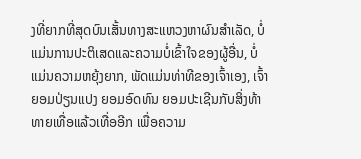ງທີ່ຍາກທີ່ສຸດບົນເສັ້ນທາງສະແຫວງຫາຜົນສຳເລັດ, ບໍ່ແມ່ນການປະຕິເສດແລະຄວາມບໍ່ເຂົ້າໃຈຂອງຜູ້ອື່ນ, ບໍ່ແມ່ນຄວາມຫຍຸ້ງຍາກ, ພັດແມ່ນທ່າທີຂອງເຈົ້າເອງ, ເຈົ້າຍອມປ່ຽນແປງ ຍອມອົດທົນ ຍອມປະເຊີນກັບສິ່ງທ້າທາຍເທື່ອແລ້ວເທື່ອອີກ ເພື່ອຄວາມ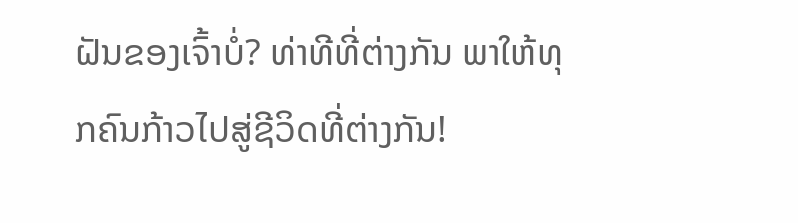ຝັນຂອງເຈົ້າບໍ່? ທ່າທີທີ່ຕ່າງກັນ ພາໃຫ້ທຸກຄົນກ້າວໄປສູ່ຊີວິດທີ່ຕ່າງກັນ!